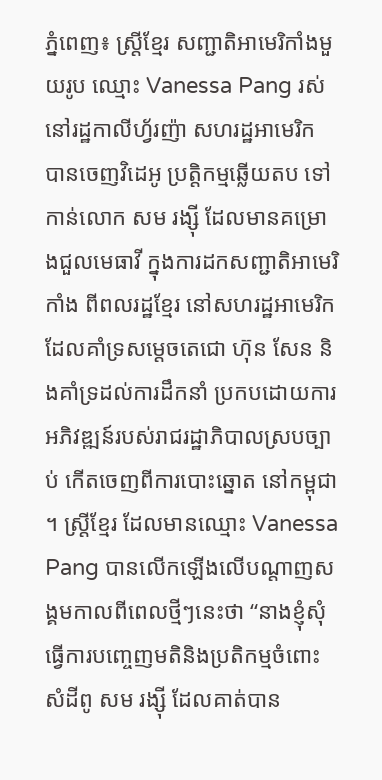ភ្នំពេញ៖ ស្ត្រីខ្មែរ សញ្ជាតិអាមេរិកាំងមួយរូប ឈ្មោះ Vanessa Pang រស់នៅរដ្ឋកាលីហ្វ័រញ៉ា សហរដ្ឋអាមេរិក បានចេញវិដេអូ ប្រត្តិកម្មឆ្លើយតប ទៅកាន់លោក សម រង្ស៊ី ដែលមានគម្រោងជួលមេធាវី ក្នុងការដកសញ្ជាតិអាមេរិកាំង ពីពលរដ្ឋខ្មែរ នៅសហរដ្ឋអាមេរិក ដែលគាំទ្រសម្តេចតេជោ ហ៊ុន សែន និងគាំទ្រដល់ការដឹកនាំ ប្រកបដោយការអភិវឌ្ឍន៍របស់រាជរដ្ឋាភិបាលស្របច្បាប់ កើតចេញពីការបោះឆ្នោត នៅកម្ពុជា ។ ស្ត្រីខ្មែរ ដែលមានឈ្មោះ Vanessa Pang បានលើកឡើងលើបណ្តាញសង្គមកាលពីពេលថ្មីៗនេះថា “នាងខ្ញុំសុំធ្វើការបញ្ចេញមតិនិងប្រតិកម្មចំពោះសំដីពូ សម រង្សុី ដែលគាត់បាន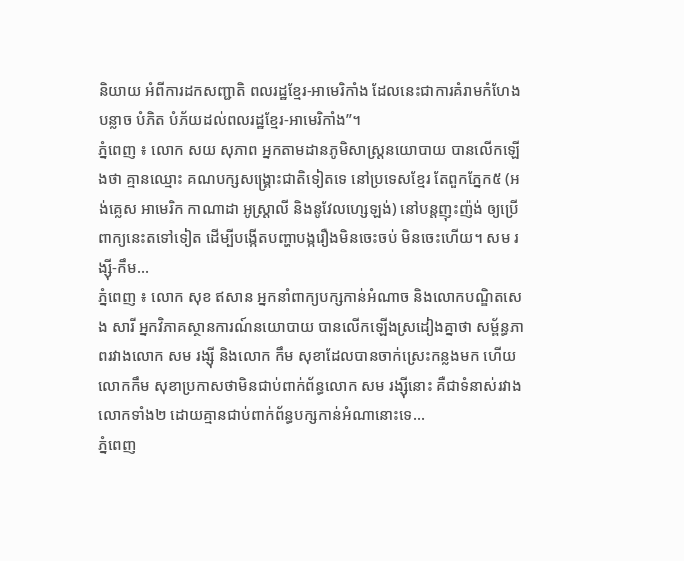និយាយ អំពីការដកសញ្ជាតិ ពលរដ្ឋខ្មែរ-អាមេរិកាំង ដែលនេះជាការគំរាមកំហែងបន្លាច បំភិត បំភ័យដល់ពលរដ្ឋខ្មែរ-អាមេរិកាំង”។
ភ្នំពេញ ៖ លោក សយ សុភាព អ្នកតាមដានភូមិសាស្ដ្រនយោបាយ បានលើកឡើងថា គ្មានឈ្មោះ គណបក្សសង្រ្គោះជាតិទៀតទេ នៅប្រទេសខ្មែរ តែពួកភ្នែក៥ (អង់គ្លេស អាមេរិក កាណាដា អូស្ត្រាលី និងនូវែលហ្សេឡង់) នៅបន្តញុះញ៉ង់ ឲ្យប្រើពាក្យនេះតទៅទៀត ដើម្បីបង្កើតបញ្ហាបង្ករឿងមិនចេះចប់ មិនចេះហើយ។ សម រង្ស៊ី-កឹម...
ភ្នំពេញ ៖ លោក សុខ ឥសាន អ្នកនាំពាក្យបក្សកាន់អំណាច និងលោកបណ្ឌិតសេង សារី អ្នកវិភាគស្ថានការណ៍នយោបាយ បានលើកឡើងស្រដៀងគ្នាថា សម្ព័ន្ធភាពរវាងលោក សម រង្ស៊ី និងលោក កឹម សុខាដែលបានចាក់ស្រេះកន្លងមក ហើយលោកកឹម សុខាប្រកាសថាមិនជាប់ពាក់ព័ន្ធលោក សម រង្ស៊ីនោះ គឺជាទំនាស់រវាងលោកទាំង២ ដោយគ្មានជាប់ពាក់ព័ន្ធបក្សកាន់អំណានោះទេ...
ភ្នំពេញ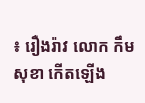៖ រឿងរ៉ាវ លោក កឹម សុខា កើតឡើង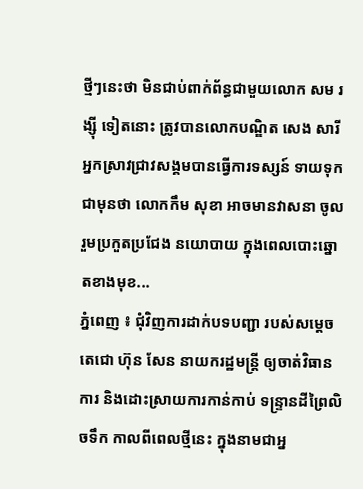ថ្មីៗនេះថា មិនជាប់ពាក់ព័ន្ធជាមួយលោក សម រង្ស៊ី ទៀតនោះ ត្រូវបានលោកបណ្ឌិត សេង សារី អ្នកស្រាវជ្រាវសង្គមបានធ្វើការទស្សន៍ ទាយទុកជាមុនថា លោកកឹម សុខា អាចមានវាសនា ចូលរួមប្រកួតប្រជែង នយោបាយ ក្នុងពេលបោះឆ្នោតខាងមុខ...
ភ្នំពេញ ៖ ជុំវិញការដាក់បទបញ្ជា របស់សម្តេចតេជោ ហ៊ុន សែន នាយករដ្ឋមន្ត្រី ឲ្យចាត់វិធានការ និងដោះស្រាយការកាន់កាប់ ទន្ទ្រានដីព្រៃលិចទឹក កាលពីពេលថ្មីនេះ ក្នុងនាមជាអ្ន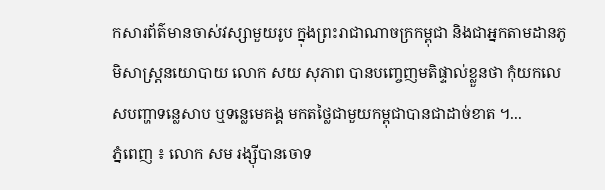កសារព័ត៌មានចាស់វស្សាមួយរូប ក្នុងព្រះរាជាណាចក្រកម្ពុជា និងជាអ្នកតាមដានភូមិសាស្ត្រនយោបាយ លោក សយ សុភាព បានបញ្ចេញមតិផ្ទាល់ខ្លួនថា កុំយកលេសបញ្ហាទន្លេសាប ឬទន្លេមេគង្គ មកតថ្លៃជាមួយកម្ពុជាបានជាដាច់ខាត ។...
ភ្នំពេញ ៖ លោក សម រង្ស៊ីបានចោទ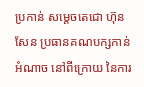ប្រកាន់ សម្តេចតេជោ ហ៊ុន សែន ប្រធានគណបក្សកាន់អំណាច នៅពីក្រោយ នៃការ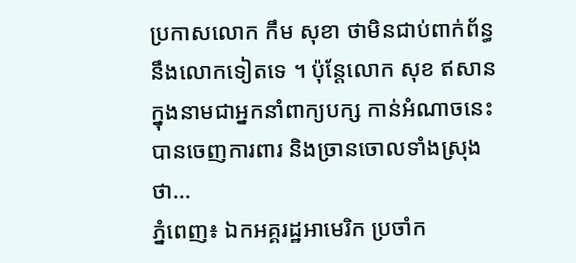ប្រកាសលោក កឹម សុខា ថាមិនជាប់ពាក់ព័ន្ធនឹងលោកទៀតទេ ។ ប៉ុន្តែលោក សុខ ឥសាន ក្នុងនាមជាអ្នកនាំពាក្យបក្ស កាន់អំណាចនេះ បានចេញការពារ និងច្រានចោលទាំងស្រុងថា...
ភ្នំពេញ៖ ឯកអគ្គរដ្ឋអាមេរិក ប្រចាំក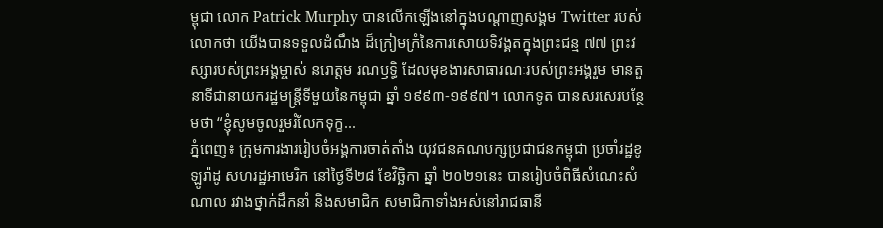ម្ពុជា លោក Patrick Murphy បានលើកឡើងនៅក្នុងបណ្តាញសង្គម Twitter របស់លោកថា យើងបានទទួលដំណឹង ដ៏ក្រៀមក្រំនៃការសោយទិវង្គតក្នុងព្រះជន្ម ៧៧ ព្រះវស្សារបស់ព្រះអង្គម្ចាស់ នរោត្តម រណឫទ្ធិ ដែលមុខងារសាធារណៈរបស់ព្រះអង្គរួម មានតួនាទីជានាយករដ្ឋមន្ត្រីទីមួយនៃកម្ពុជា ឆ្នាំ ១៩៩៣-១៩៩៧។ លោកទូត បានសរសេរបន្ថែមថា “ខ្ញុំសូមចូលរួមរំលែកទុក្ខ...
ភ្នំពេញ៖ ក្រុមការងាររៀបចំអង្គការចាត់តាំង យុវជនគណបក្សប្រជាជនកម្ពុជា ប្រចាំរដ្ឋខូឡូរ៉ាដូ សហរដ្ឋអាមេរិក នៅថ្ងៃទី២៨ ខែវិច្ឆិកា ឆ្នាំ ២០២១នេះ បានរៀបចំពិធីសំណេះសំណាល រវាងថ្នាក់ដឹកនាំ និងសមាជិក សមាជិកាទាំងអស់នៅរាជធានី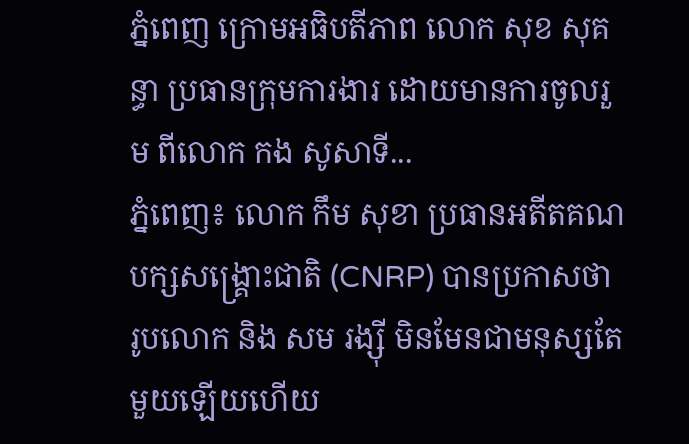ភ្នំពេញ ក្រោមអធិបតីភាព លោក សុខ សុគន្ធា ប្រធានក្រុមការងារ ដោយមានការចូលរួម ពីលោក កង សូសាទី...
ភ្នំពេញ៖ លោក កឹម សុខា ប្រធានអតីតគណបក្សសង្គ្រោះជាតិ (CNRP) បានប្រកាសថា រូបលោក និង សម រង្ស៊ី មិនមែនជាមនុស្សតែមួយឡើយហើយ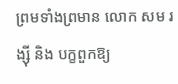ព្រមទាំងព្រមាន លោក សម រង្ស៊ី និង បក្ខពួកឱ្យ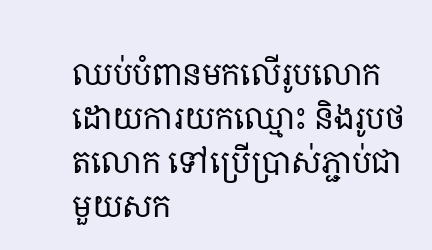ឈប់បំពានមកលើរូបលោក ដោយការយកឈ្មោះ និងរូបថតលោក ទៅប្រើប្រាស់ភ្ជាប់ជាមួយសក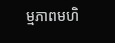ម្មភាពមហិ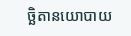ច្ឆិតានយោបាយ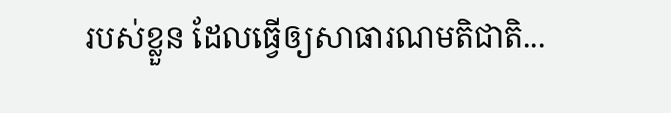របស់ខ្លួន ដែលធ្វើឲ្យសាធារណមតិជាតិ...